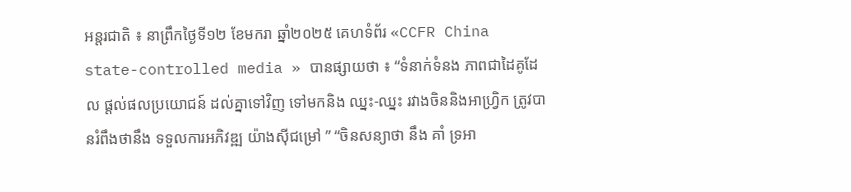អន្តរជាតិ ៖ នាព្រឹកថ្ងៃទី១២ ខែមករា ឆ្នាំ២០២៥ គេហទំព័រ «CCFR China state-controlled media » បានផ្សាយថា ៖ “ទំនាក់ទំនង ភាពជាដៃគូដែល ផ្តល់ផលប្រយោជន៍ ដល់គ្នាទៅវិញ ទៅមកនិង ឈ្នះ-ឈ្នះ រវាងចិននិងអាហ្វ្រិក ត្រូវបានរំពឹងថានឹង ទទួលការអភិវឌ្ឍ យ៉ាងស៊ីជម្រៅ ” “ចិនសន្យាថា នឹង គាំ ទ្រអា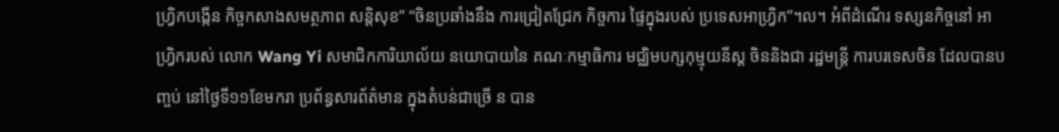ហ្វ្រិកបង្កើន កិច្ចកសាងសមត្ថភាព សន្តិសុខ” “ចិនប្រឆាំងនឹង ការជ្រៀតជ្រែក កិច្ចការ ផ្ទៃក្នុងរបស់ ប្រទេសអាហ្វ្រិក”។ល។ អំពីដំណើរ ទស្សនកិច្ចនៅ អាហ្វ្រិករបស់ លោក Wang Yi សមាជិកការិយាល័យ នយោបាយនៃ គណៈកម្មាធិការ មជ្ឈិមបក្សកុម្មុយនីស្ត ចិននិងជា រដ្ឋមន្ត្រី ការបរទេសចិន ដែលបានបញ្ចប់ នៅថ្ងៃទី១១ខែមករា ប្រព័ន្ធសារព័ត៌មាន ក្នុងតំបន់ជាច្រើ ន បាន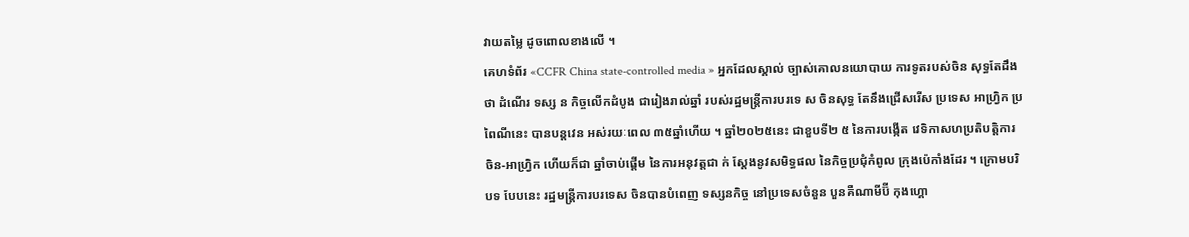វាយតម្លៃ ដូចពោលខាងលើ ។
គេហទំព័រ «CCFR China state-controlled media » អ្នកដែលស្គាល់ ច្បាស់គោលនយោបាយ ការទូតរបស់ចិន សុទ្ធតែដឹងថា ដំណើរ ទស្ស ន កិច្ចលើកដំបូង ជារៀងរាល់ឆ្នាំ របស់រដ្ឋមន្ត្រីការបរទេ ស ចិនសុទ្ធ តែនឹងជ្រើសរើស ប្រទេស អាហ្រ្វិក ប្រពៃណីនេះ បានបន្តវេន អស់រយៈពេល ៣៥ឆ្នាំហើយ ។ ឆ្នាំ២០២៥នេះ ជាខួបទី២ ៥ នៃការបង្កើត វេទិកាសហប្រតិបត្តិការ ចិន-អាហ្វ្រិក ហើយក៏ជា ឆ្នាំចាប់ផ្តើម នៃការអនុវត្តជា ក់ ស្តែងនូវសមិទ្ធផល នៃកិច្ចប្រជុំកំពូល ក្រុងប៉េកាំងដែរ ។ ក្រោមបរិបទ បែបនេះ រដ្ឋមន្ត្រីការបរទេស ចិនបានបំពេញ ទស្សនកិច្ច នៅប្រទេសចំនួន បួនគឺណាមីប៊ី កុងហ្គោ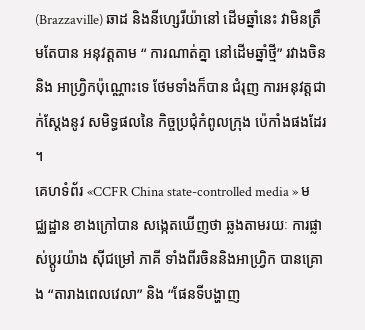(Brazzaville) ឆាដ និងនីហ្សេរីយ៉ានៅ ដើមឆ្នាំនេះ វាមិនត្រឹមតែបាន អនុវត្តតាម “ ការណាត់គ្នា នៅដើមឆ្នាំថ្មី” រវាងចិននិង អាហ្វ្រិកប៉ុណ្ណោះទេ ថែមទាំងក៏បាន ជំរុញ ការអនុវត្តជាក់ស្តែងនូវ សមិទ្ធផលនៃ កិច្ចប្រជុំកំពូលក្រុង ប៉េកាំងផងដែរ ។
គេហទំព័រ «CCFR China state-controlled media » មជ្ឈដ្ឋាន ខាងក្រៅបាន សង្កេតឃើញថា ឆ្លងតាមរយៈ ការផ្លាស់ប្តូរយ៉ាង ស៊ីជម្រៅ ភាគី ទាំងពីរចិននិងអាហ្វ្រិក បានគ្រោង “តារាងពេលវេលា” និង “ផែនទីបង្ហាញ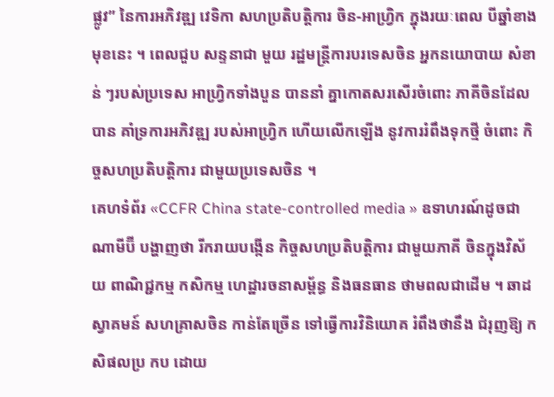ផ្លូវ” នៃការអភិវឌ្ឍ វេទិកា សហប្រតិបត្តិការ ចិន-អាហ្វ្រិក ក្នុងរយៈពេល បីឆ្នាំខាងមុខនេះ ។ ពេលជួប សន្ទនាជា មួយ រដ្ឋមន្ត្រីការបរទេសចិន អ្នកនយោបាយ សំខាន់ ៗរបស់ប្រទេស អាហ្វ្រិកទាំងបួន បាននាំ គ្នាកោតសរសើរចំពោះ ភាគីចិនដែលបាន គាំទ្រការអភិវឌ្ឍ របស់អាហ្វ្រិក ហើយលើកឡើង នូវការរំពឹងទុកថ្មី ចំពោះ កិច្ចសហប្រតិបត្តិការ ជាមួយប្រទេសចិន ។
គេហទំព័រ «CCFR China state-controlled media » ឧទាហរណ៍ដូចជា ណាមីប៊ី បង្ហាញថា រីករាយបង្កើន កិច្ចសហប្រតិបត្តិការ ជាមួយភាគី ចិនក្នុងវិស័យ ពាណិជ្ជកម្ម កសិកម្ម ហេដ្ឋារចនាសម្ព័ន្ធ និងធនធាន ថាមពលជាដើម ។ ឆាដ ស្វាគមន៍ សហគ្រាសចិន កាន់តែច្រើន ទៅធ្វើការវិនិយោគ រំពឹងថានឹង ជំរុញឱ្យ កសិផលប្រ កប ដោយ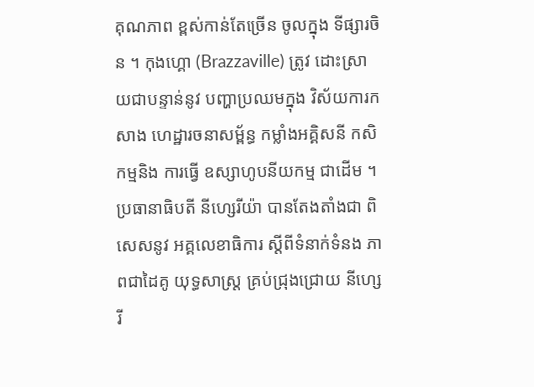គុណភាព ខ្ពស់កាន់តែច្រើន ចូលក្នុង ទីផ្សារចិន ។ កុងហ្គោ (Brazzaville) ត្រូវ ដោះស្រាយជាបន្ទាន់នូវ បញ្ហាប្រឈមក្នុង វិស័យការកសាង ហេដ្ឋារចនាសម្ព័ន្ធ កម្លាំងអគ្គិសនី កសិកម្មនិង ការធ្វើ ឧស្សាហូបនីយកម្ម ជាដើម ។ ប្រធានាធិបតី នីហ្សេរីយ៉ា បានតែងតាំងជា ពិសេសនូវ អគ្គលេខាធិការ ស្តីពីទំនាក់ទំនង ភាពជាដៃគូ យុទ្ធសាស្ត្រ គ្រប់ជ្រុងជ្រោយ នីហ្សេរី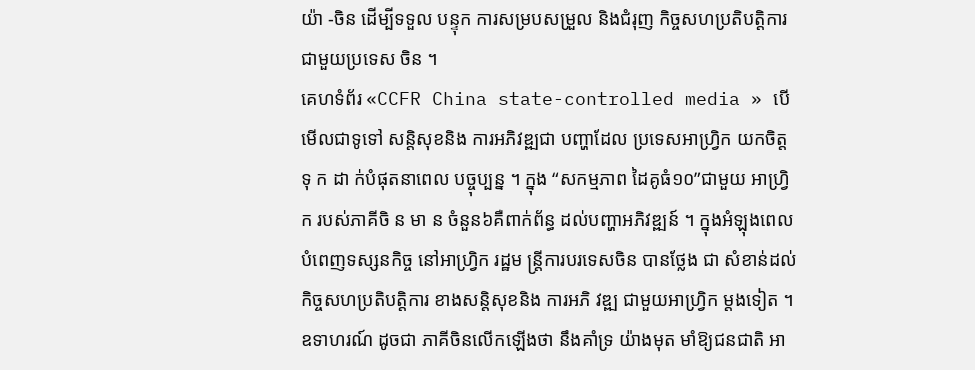យ៉ា -ចិន ដើម្បីទទួល បន្ទុក ការសម្របសម្រួល និងជំរុញ កិច្ចសហប្រតិបត្តិការ ជាមួយប្រទេស ចិន ។
គេហទំព័រ «CCFR China state-controlled media » បើមើលជាទូទៅ សន្តិសុខនិង ការអភិវឌ្ឍជា បញ្ហាដែល ប្រទេសអាហ្វ្រិក យកចិត្តទុ ក ដា ក់បំផុតនាពេល បច្ចុប្បន្ន ។ ក្នុង “សកម្មភាព ដៃគូធំ១០”ជាមួយ អាហ្វ្រិក របស់ភាគីចិ ន មា ន ចំនួន៦គឺពាក់ព័ន្ធ ដល់បញ្ហាអភិវឌ្ឍន៍ ។ ក្នុងអំឡុងពេល បំពេញទស្សនកិច្ច នៅអាហ្វ្រិក រដ្ឋម ន្ត្រីការបរទេសចិន បានថ្លែង ជា សំខាន់ដល់ កិច្ចសហប្រតិបត្តិការ ខាងសន្តិសុខនិង ការអភិ វឌ្ឍ ជាមួយអាហ្វ្រិក ម្តងទៀត ។ ឧទាហរណ៍ ដូចជា ភាគីចិនលើកឡើងថា នឹងគាំទ្រ យ៉ាងមុត មាំឱ្យជនជាតិ អា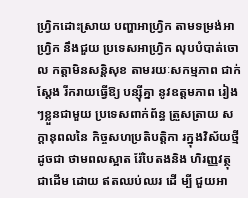ហ្វ្រិកដោះស្រាយ បញ្ហាអាហ្វ្រិក តាមទម្រង់អាហ្វ្រិក នឹងជួយ ប្រទេសអាហ្វ្រិក លុបបំបាត់ចោល កត្តាមិនសន្តិសុខ តាមរយៈសកម្មភាព ជាក់ស្តែង រីករាយធ្វើឱ្យ បន្ស៊ីគ្នា នូវឧត្តមភាព រៀងៗខ្លួនជាមួយ ប្រទេសពាក់ព័ន្ធ ត្រួសត្រាយ សក្តានុពលនៃ កិច្ចសហប្រតិបត្តិកា រក្នុងវិស័យថ្មីដូចជា ថាមពលស្អាត រ៉ែបៃតងនិង ហិរញ្ញវត្ថុជាដើម ដោយ ឥតឈប់ឈរ ដើ ម្បី ជួយអា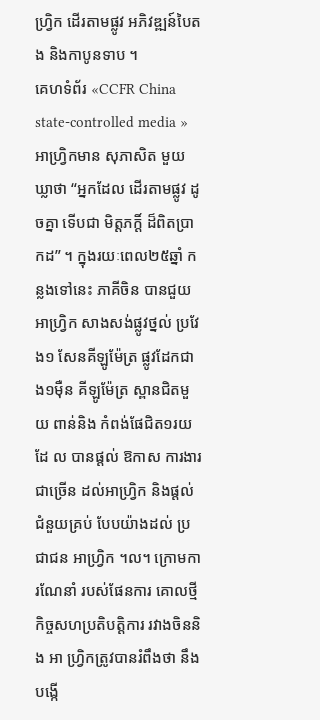ហ្វ្រិក ដើរតាមផ្លូវ អភិវឌ្ឍន៍បៃតង និងកាបូនទាប ។
គេហទំព័រ «CCFR China state-controlled media » អាហ្វ្រិកមាន សុភាសិត មួយឃ្លាថា “អ្នកដែល ដើរតាមផ្លូវ ដូចគ្នា ទើបជា មិត្តភក្តិ៍ ដ៏ពិតប្រា កដ” ។ ក្នុងរយៈពេល២៥ឆ្នាំ កន្លងទៅនេះ ភាគីចិន បានជួយអាហ្វ្រិក សាងសង់ផ្លូវថ្នល់ ប្រវែង១ សែនគីឡូម៉ែត្រ ផ្លូវដែកជាង១ម៉ឺន គីឡូម៉ែត្រ ស្ពានជិតមួយ ពាន់និង កំពង់ផែជិត១រយ ដែ ល បានផ្តល់ ឱកាស ការងារជាច្រើន ដល់អាហ្វ្រិក និងផ្តល់ជំនួយគ្រប់ បែបយ៉ាងដល់ ប្រជាជន អាហ្វ្រិក ។ល។ ក្រោមការណែនាំ របស់ផែនការ គោលថ្មី កិច្ចសហប្រតិបត្តិការ រវាងចិននិង អា ហ្វ្រិកត្រូវបានរំពឹងថា នឹងបង្កើ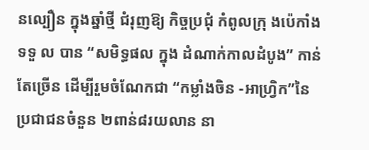នល្បឿន ក្នុងឆ្នាំថ្មី ជំរុញឱ្យ កិច្ចប្រជុំ កំពូលក្រុ ងប៉េកាំងទទួ ល បាន “សមិទ្ធផល ក្នុង ដំណាក់កាលដំបូង” កាន់តែច្រើន ដើម្បីរួមចំណែកជា “កម្លាំងចិន -អាហ្វ្រិក”នៃ ប្រជាជនចំនួន ២ពាន់៨រយលាន នា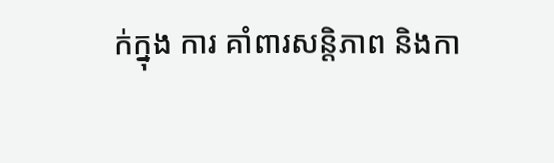ក់ក្នុង ការ គាំពារសន្តិភាព និងកា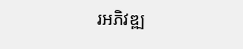រអភិវឌ្ឍ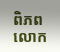ពិភពលោក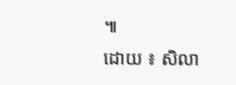៕
ដោយ ៖ សិលា